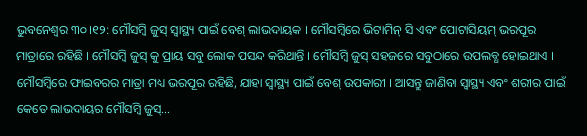ଭୁବନେଶ୍ବର ୩୦।୧୨: ମୌସମ୍ବି ଜୁସ୍ ସ୍ବାସ୍ଥ୍ୟ ପାଇଁ ବେଶ୍ ଲାଭଦାୟକ । ମୌସମ୍ବିରେ ଭିଟାମିନ୍ ସି ଏବଂ ପୋଟାସିୟମ୍ ଭରପୂର ମାତ୍ରାରେ ରହିଛି । ମୌସମ୍ବି ଜୁସ୍ କୁ ପ୍ରାୟ ସବୁ ଲୋକ ପସନ୍ଦ କରିଥାନ୍ତି । ମୌସମ୍ବି ଜୁସ୍ ସହଜରେ ସବୁଠାରେ ଉପଲବ୍ଧ ହୋଇଥାଏ । ମୌସମ୍ବିରେ ଫାଇବରର ମାତ୍ରା ମଧ୍ୟ ଭରପୂର ରହିଛି, ଯାହା ସ୍ବାସ୍ଥ୍ୟ ପାଇଁ ବେଶ୍ ଉପକାରୀ । ଆସନ୍ତୁ ଜାଣିବା ସ୍ବାସ୍ଥ୍ୟ ଏବଂ ଶରୀର ପାଇଁ କେତେ ଲାଭଦାୟର ମୌସମ୍ବି ଜୁସ୍…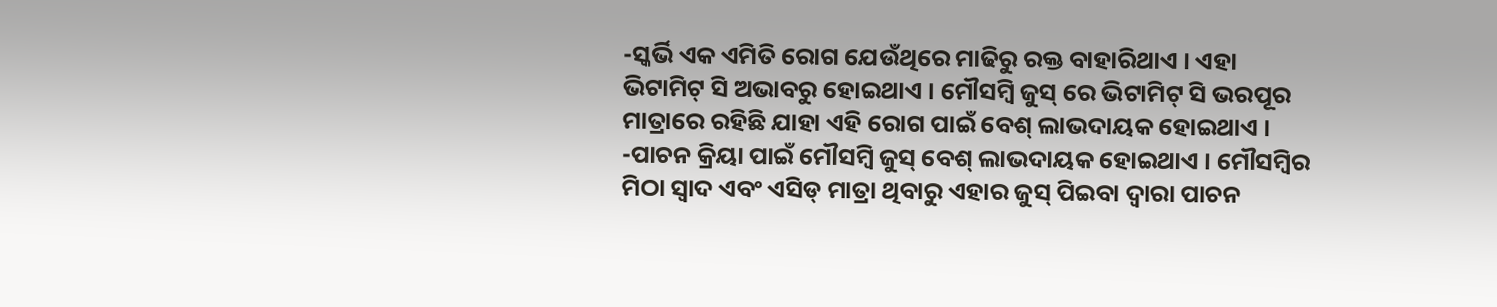-ସ୍କର୍ଭି ଏକ ଏମିତି ରୋଗ ଯେଉଁଥିରେ ମାଢିରୁ ରକ୍ତ ବାହାରିଥାଏ । ଏହା ଭିଟାମିଟ୍ ସି ଅଭାବରୁ ହୋଇଥାଏ । ମୌସମ୍ବି ଜୁସ୍ ରେ ଭିଟାମିଟ୍ ସି ଭରପୂର ମାତ୍ରାରେ ରହିଛି ଯାହା ଏହି ରୋଗ ପାଇଁ ବେଶ୍ ଲାଭଦାୟକ ହୋଇଥାଏ ।
-ପାଚନ କ୍ରିୟା ପାଇଁ ମୌସମ୍ବି ଜୁସ୍ ବେଶ୍ ଲାଭଦାୟକ ହୋଇଥାଏ । ମୌସମ୍ବିର ମିଠା ସ୍ବାଦ ଏବଂ ଏସିଡ୍ ମାତ୍ରା ଥିବାରୁ ଏହାର ଜୁସ୍ ପିଇବା ଦ୍ବାରା ପାଚନ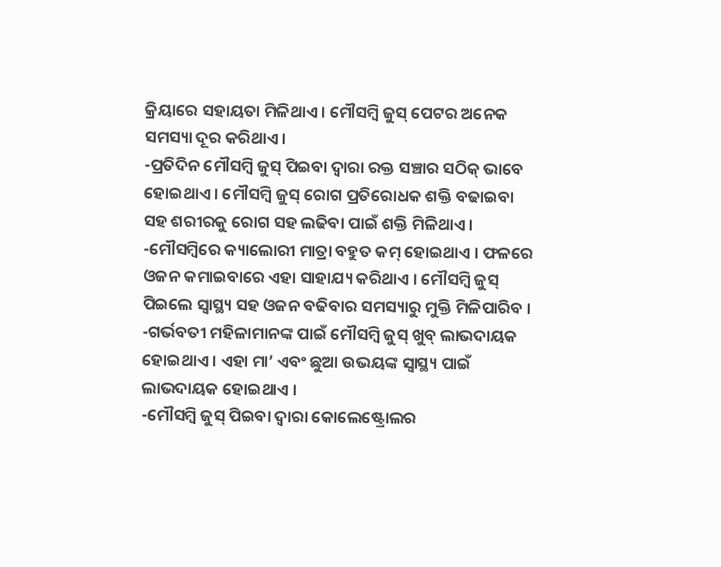କ୍ରିୟାରେ ସହାୟତା ମିଳିଥାଏ । ମୌସମ୍ବି ଜୁସ୍ ପେଟର ଅନେକ ସମସ୍ୟା ଦୂର କରିଥାଏ ।
-ପ୍ରତିଦିନ ମୌସମ୍ବି ଜୁସ୍ ପିଇବା ଦ୍ବାରା ରକ୍ତ ସଞ୍ଚାର ସଠିକ୍ ଭାବେ ହୋଇଥାଏ । ମୌସମ୍ବି ଜୁସ୍ ରୋଗ ପ୍ରତିରୋଧକ ଶକ୍ତି ବଢାଇବା ସହ ଶରୀରକୁ ରୋଗ ସହ ଲଢିବା ପାଇଁ ଶକ୍ତି ମିଳିଥାଏ ।
-ମୌସମ୍ବିରେ କ୍ୟାଲୋରୀ ମାତ୍ରା ବହୁତ କମ୍ ହୋଇଥାଏ । ଫଳରେ ଓଜନ କମାଇବାରେ ଏହା ସାହାଯ୍ୟ କରିଥାଏ । ମୌସମ୍ବି ଜୁସ୍ ପିଇଲେ ସ୍ବାସ୍ଥ୍ୟ ସହ ଓଜନ ବଢିବାର ସମସ୍ୟାରୁ ମୁକ୍ତି ମିଳିପାରିବ ।
-ଗର୍ଭବତୀ ମହିଳାମାନଙ୍କ ପାଇଁ ମୌସମ୍ବି ଜୁସ୍ ଖୁବ୍ ଲାଭଦାୟକ ହୋଇଥାଏ । ଏହା ମା’ ଏବଂ ଛୁଆ ଉଭୟଙ୍କ ସ୍ବାସ୍ଥ୍ୟ ପାଇଁ ଲାଭଦାୟକ ହୋଇଥାଏ ।
-ମୌସମ୍ବି ଜୁସ୍ ପିଇବା ଦ୍ବାରା କୋଲେଷ୍ଟ୍ରୋଲର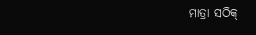ମାତ୍ରା ସଠିକ୍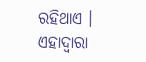ରହିଥାଏ । ଏହାଦ୍ବାରା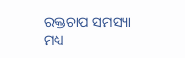ରକ୍ତଚାପ ସମସ୍ୟା ମଧ୍ୟ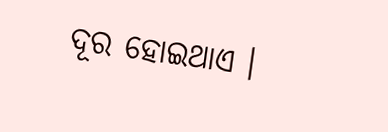ଦୂର ହୋଇଥାଏ ।